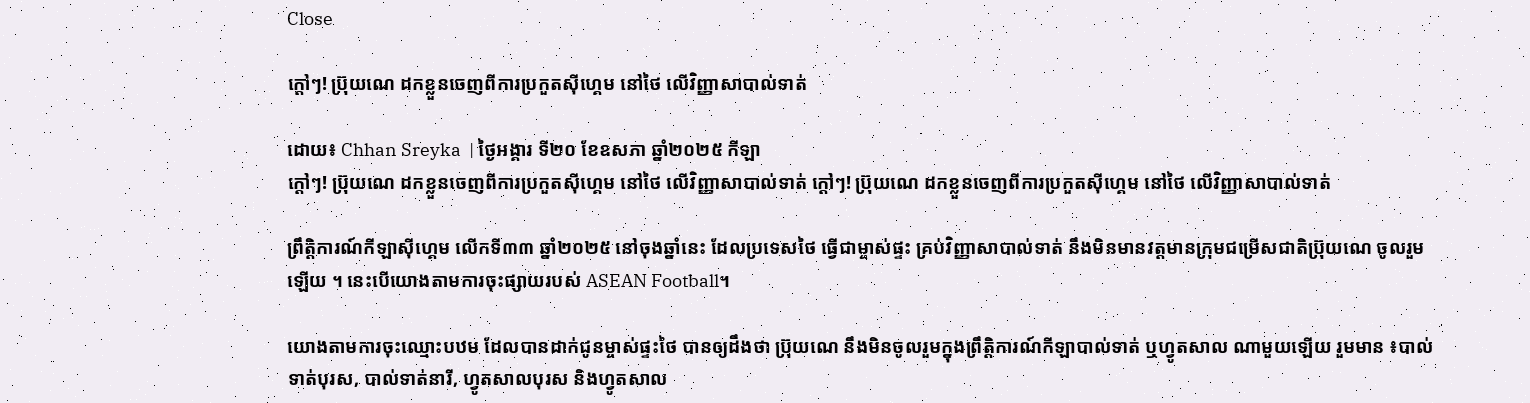Close

ក្ដៅៗ! ប្រ៊ុយណេ ដកខ្លួនចេញពីការប្រកួតស៊ីហ្គេម នៅថៃ លើវិញ្ញាសាបាល់ទាត់

ដោយ៖ Chhan Sreyka  | ថ្ងៃអង្គារ ទី២០ ខែឧសភា ឆ្នាំ២០២៥ កីឡា
ក្ដៅៗ! ប្រ៊ុយណេ ដកខ្លួនចេញពីការប្រកួតស៊ីហ្គេម នៅថៃ លើវិញ្ញាសាបាល់ទាត់ ក្ដៅៗ! ប្រ៊ុយណេ ដកខ្លួនចេញពីការប្រកួតស៊ីហ្គេម នៅថៃ លើវិញ្ញាសាបាល់ទាត់

ព្រឹត្តិការណ៍កីឡាស៊ីហ្គេម លើកទី៣៣ ឆ្នាំ២០២៥ នៅចុងឆ្នាំនេះ ដែលប្រទេសថៃ ធ្វើជាម្ចាស់ផ្ទះ គ្រប់វិញ្ញាសាបាល់ទាត់ នឹងមិនមានវត្តមានក្រុមជម្រើសជាតិប្រ៊ុយណេ ចូលរួមឡើយ ។ នេះបើយោងតាមការចុះផ្សាយរបស់ ASEAN Football។

យោងតាមការចុះឈ្មោះបឋម ដែលបានដាក់ជូនម្ចាស់ផ្ទះថៃ បានឲ្យដឹងថា ប្រ៊ុយណេ នឹងមិនចូលរួមក្នុងព្រឹត្តិការណ៍កីឡាបាល់ទាត់ ឬហ្វូតសាល ណាមួយឡើយ រួមមាន ៖បាល់ទាត់បុរស, បាល់ទាត់នារី, ហ្វូតសាលបុរស និងហ្វូតសាល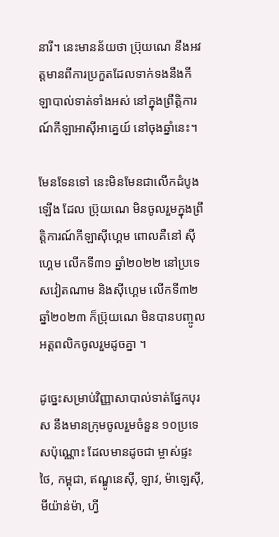នារី។ នេះមានន័យថា ប្រ៊ុយណេ នឹងអវត្តមានពីការប្រកួតដែលទាក់ទងនឹងកីឡាបាល់ទាត់ទាំងអស់ នៅក្នុងព្រឹត្តិការណ៍កីឡាអាស៊ីអាគ្នេយ៍ នៅចុងឆ្នាំនេះ។

មែនទែនទៅ នេះមិនមែនជាលើកដំបូងឡើង ដែល ប្រ៊ុយណេ មិនចូលរួមក្នុងព្រឹត្តិការណ៍កីឡាស៊ីហ្គេម ពោលគឺនៅ ស៊ីហ្គេម លើកទី៣១ ឆ្នាំ២០២២ នៅប្រទេសវៀតណាម និងស៊ីហ្គេម លើកទី៣២ ឆ្នាំ២០២៣ ក៏ប្រ៊ុយណេ មិនបានបញ្ចូលអត្តពលិកចូលរួមដូចគ្នា ។

ដូច្នេះសម្រាប់វិញ្ញាសាបាល់ទាត់ផ្នែកបុរស នឹងមានក្រុមចូលរួមចំនួន ១០ប្រទេសប៉ុណ្ណោះ ដែលមានដូចជា ម្ចាស់ផ្ទះថៃ, កម្ពុជា, ឥណ្ឌូនេស៊ី, ឡាវ, ម៉ាឡេស៊ី, មីយ៉ាន់ម៉ា, ហ្វី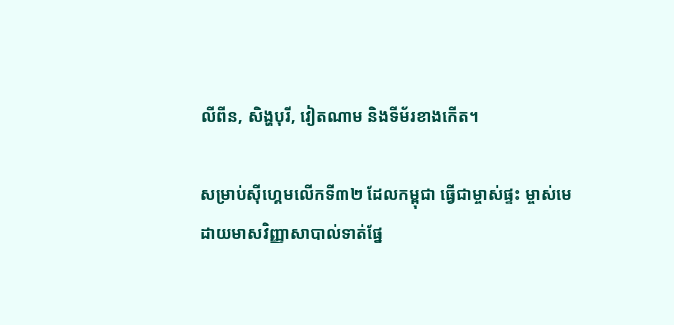លីពីន, សិង្ហបុរី, វៀតណាម និងទីម័រខាងកើត។

សម្រាប់ស៊ីហ្គេមលើកទី៣២ ដែលកម្ពុជា ធ្វើជាម្ចាស់ផ្ទះ ម្ចាស់មេដាយមាសវិញ្ញាសាបាល់ទាត់ផ្នែ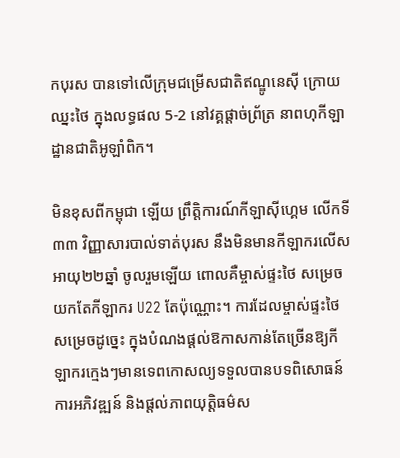កបុរស បានទៅលើក្រុមជម្រើសជាតិឥណ្ឌូនេស៊ី ក្រោយឈ្នះថៃ ក្នុងលទ្ធផល 5-2 នៅវគ្គផ្តាច់ព្រ័ត្រ នាពហុកីឡាដ្ឋានជាតិអូឡាំពិក។

មិនខុសពីកម្ពុជា ឡើយ ព្រឹត្តិការណ៍កីឡាស៊ីហ្គេម លើកទី៣៣ វិញ្ញាសារបាល់ទាត់បុរស នឹងមិនមានកីឡាករលើសអាយុ២២ឆ្នាំ ចូលរួមឡើយ ពោលគឺម្ចាស់ផ្ទះថៃ សម្រេចយកតែកីឡាករ U22 តែប៉ុណ្ណោះ។ ការដែលម្ចាស់ផ្ទះថៃ សម្រេចដូច្នេះ ក្នុងបំណងផ្តល់ឱកាសកាន់តែច្រើនឱ្យកីឡាករក្មេងៗមានទេពកោសល្យទទួលបានបទពិសោធន៍ ការអភិវឌ្ឍន៍ និងផ្តល់ភាពយុត្តិធម៌ស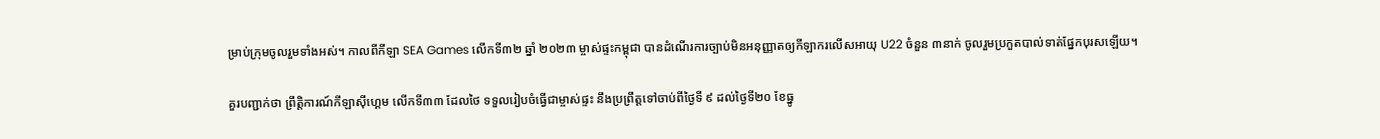ម្រាប់ក្រុមចូលរួមទាំងអស់។ កាលពីកីឡា SEA Games លើកទី៣២ ឆ្នាំ ២០២៣ ម្ចាស់ផ្ទះកម្ពុជា បានដំណើរការច្បាប់មិនអនុញ្ញាតឲ្យកីឡាករលើសអាយុ U22 ចំនួន ៣នាក់ ចូលរួមប្រកួតបាល់ទាត់ផ្នែកបុរសឡើយ។

គួរបញ្ជាក់ថា ព្រឹត្តិការណ៍កីឡាស៊ីហ្គេម លើកទី៣៣ ដែលថៃ ទទួលរៀបចំធ្វើជាម្ចាស់ផ្ទះ នឹងប្រព្រឹត្តទៅចាប់ពីថ្ងៃទី ៩ ដល់ថ្ងៃទី២០ ខែធ្នូ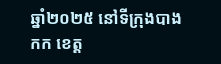ឆ្នាំ២០២៥ នៅទីក្រុងបាងកក ខេត្ត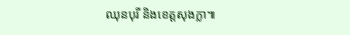ឈុនបុរី និងខេត្តសុងក្លា៕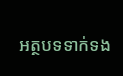អត្ថបទទាក់ទង